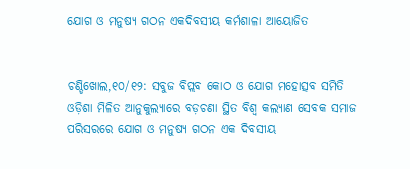ଯୋଗ ଓ ମନୁଷ୍ୟ ଗଠନ ଏକଦିବସୀୟ କର୍ମଶାଳା ଆୟୋଜିତ


ଚଣ୍ଡିଖୋଲ,୧୦/୧୨: ସବୁଜ ବିପ୍ଲବ କୋଠ ଓ ଯୋଗ ମହୋତ୍ସବ ସମିତି ଓଡ଼ିଶା ମିଳିତ ଆନୁକୁଲ୍ୟାରେ ବଡ଼ଚଣା ସ୍ଥିତ ବିଶ୍ୱ କଲ୍ୟାଣ ସେବକ ସମାଜ ପରିସରରେ ଯୋଗ ଓ ମନୁଷ୍ୟ ଗଠନ ଏକ ଦିବସୀୟ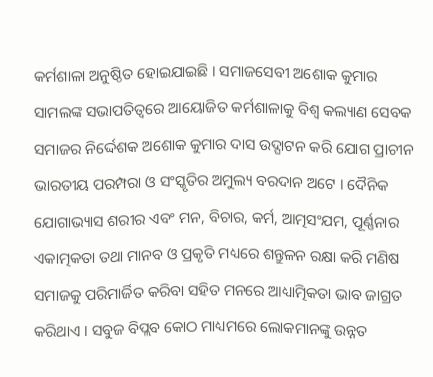କର୍ମଶାଳା ଅନୁଷ୍ଠିତ ହୋଇଯାଇଛି । ସମାଜସେବୀ ଅଶୋକ କୁମାର ସାମଲଙ୍କ ସଭାପତିତ୍ୱରେ ଆୟୋଜିତ କର୍ମଶାଳାକୁ ବିଶ୍ୱ କଲ୍ୟାଣ ସେବକ ସମାଜର ନିର୍ଦ୍ଦେଶକ ଅଶୋକ କୁମାର ଦାସ ଉଦ୍ଘାଟନ କରି ଯୋଗ ପ୍ରାଚୀନ ଭାରତୀୟ ପରମ୍ପରା ଓ ସଂସ୍କୃତିର ଅମୁଲ୍ୟ ବରଦାନ ଅଟେ । ଦୈନିକ ଯୋଗାଭ୍ୟାସ ଶରୀର ଏବଂ ମନ, ବିଚାର, କର୍ମ, ଆତ୍ମସଂଯମ, ପୂର୍ଣ୍ଣନାର ଏକାତ୍ମକତା ତଥା ମାନବ ଓ ପ୍ରକୃତି ମଧ୍ୟରେ ଶନ୍ତୁଳନ ରକ୍ଷା କରି ମଣିଷ ସମାଜକୁ ପରିମାର୍ଜିତ କରିବା ସହିତ ମନରେ ଆଧ୍ୟାତ୍ମିକତା ଭାବ ଜାଗ୍ରତ କରିଥାଏ । ସବୁଜ ବିପ୍ଲବ କୋଠ ମାଧ୍ୟମରେ ଲୋକମାନଙ୍କୁ ଉନ୍ନତ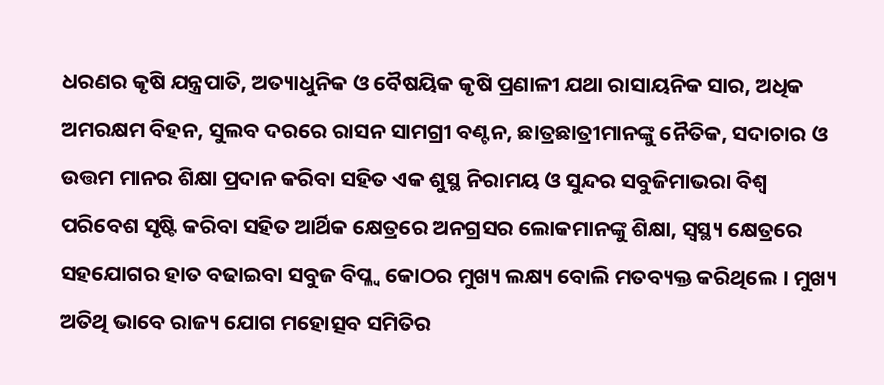ଧରଣର କୃଷି ଯନ୍ତ୍ରପାତି, ଅତ୍ୟାଧୁନିକ ଓ ବୈଷୟିକ କୃଷି ପ୍ରଣାଳୀ ଯଥା ରାସାୟନିକ ସାର, ଅଧିକ ଅମରକ୍ଷମ ବିହନ, ସୁଲବ ଦରରେ ରାସନ ସାମଗ୍ରୀ ବଣ୍ଟନ, ଛାତ୍ରଛାତ୍ରୀମାନଙ୍କୁ ନୈତିକ, ସଦାଚାର ଓ ଉତ୍ତମ ମାନର ଶିକ୍ଷା ପ୍ରଦାନ କରିବା ସହିତ ଏକ ଶୁସ୍ଥ ନିରାମୟ ଓ ସୁନ୍ଦର ସବୁଜିମାଭରା ବିଶ୍ୱ ପରିବେଶ ସୃଷ୍ଟି କରିବା ସହିତ ଆର୍ଥିକ କ୍ଷେତ୍ରରେ ଅନଗ୍ରସର ଲୋକମାନଙ୍କୁ ଶିକ୍ଷା, ସ୍ୱସ୍ଥ୍ୟ କ୍ଷେତ୍ରରେ ସହଯୋଗର ହାତ ବଢାଇବା ସବୁଜ ବିପ୍ଳ୍ବ କୋଠର ମୁଖ୍ୟ ଲକ୍ଷ୍ୟ ବୋଲି ମତବ୍ୟକ୍ତ କରିଥିଲେ । ମୁଖ୍ୟ ଅତିଥି ଭାବେ ରାଜ୍ୟ ଯୋଗ ମହୋତ୍ସବ ସମିତିର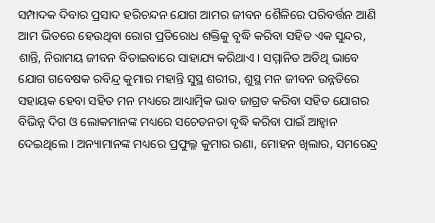ସମ୍ପାଦକ ଦିବାର ପ୍ରସାଦ ହରିଚନ୍ଦନ ଯୋଗ ଆମର ଜୀବନ ଶୈଳିରେ ପରିବର୍ତ୍ତନ ଆଣି ଆମ ଭିତରେ ହେଉଥିବା ରୋଗ ପ୍ରତିରୋଧ ଶକ୍ତିକୁ ବୃଦ୍ଧି କରିବା ସହିତ ଏକ ସୁନ୍ଦର, ଶାନ୍ତି, ନିରାମୟ ଜୀବନ ବିତାଇବାରେ ସାହାଯ୍ୟ କରିଥାଏ । ସମ୍ମାନିତ ଅତିଥି ଭାବେ ଯୋଗ ଗବେଷକ ରବିନ୍ଦ୍ର କୁମାର ମହାନ୍ତି ସୁସ୍ଥ ଶରୀର, ଶୁସ୍ଥ ମନ ଜୀବନ ଉନ୍ନତିରେ ସହାୟକ ହେବା ସହିତ ମନ ମଧ୍ୟରେ ଆଧ୍ୟାତ୍ମିକ ଭାବ ଜାଗ୍ରତ କରିବା ସହିତ ଯୋଗର ବିଭିନ୍ନ ଦିଗ ଓ ଲୋକମାନଙ୍କ ମଧ୍ୟରେ ସଚେତନତା ବୃଦ୍ଧି କରିବା ପାଇଁ ଆହ୍ୱାନ ଦେଇଥିଲେ । ଅନ୍ୟାମାନଙ୍କ ମଧ୍ୟରେ ପ୍ରଫୁଲ୍ଳ କୁମାର ରଣା, ମୋହନ ଖିଲାର, ସମରେନ୍ଦ୍ର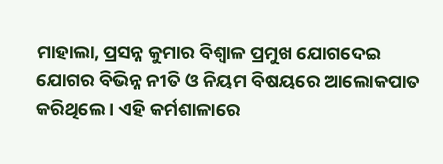ମାହାଲା, ପ୍ରସନ୍ନ କୁମାର ବିଶ୍ୱାଳ ପ୍ରମୁଖ ଯୋଗଦେଇ ଯୋଗର ବିଭିନ୍ନ ନୀତି ଓ ନିୟମ ବିଷୟରେ ଆଲୋକପାତ କରିଥିଲେ । ଏହି କର୍ମଶାଳାରେ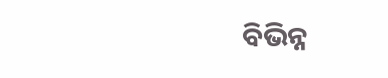ବିଭିନ୍ନ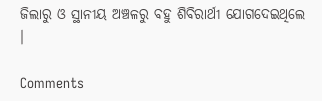ଜିଲାରୁ ଓ ସ୍ଥାନୀୟ ଅଞ୍ଚଳରୁ ବହୁ ଶିବିରାର୍ଥୀ ଯୋଗଦେଇଥିଲେ ।

Comments